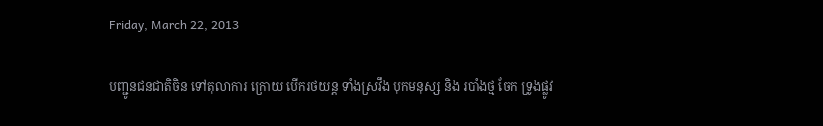Friday, March 22, 2013

បញ្ជូនជនជាតិចិន ទៅតុលាការ ក្រោយ បើករថយន្ដ ទាំងស្រវឹង បុកមនុស្ស និង របាំងថ្ម ចែក ទ្រូងផ្លូវ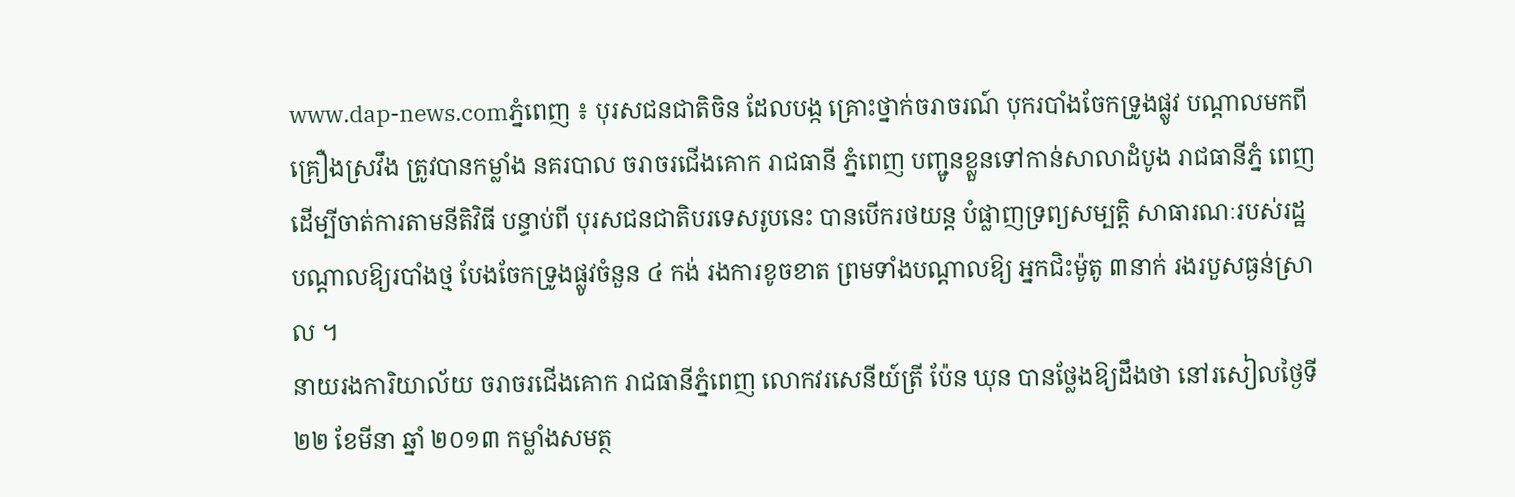www.dap-news.comភ្នំពេញ ៖ បុរសជនជាតិចិន ដែលបង្ក គ្រោះថ្នាក់ចរាចរណ៍ បុករបាំងចែកទ្រូងផ្លូវ បណ្ដាលមកពីគ្រឿងស្រវឹង ត្រូវបានកម្លាំង នគរបាល ចរាចរជើងគោក រាជធានី ភ្នំពេញ បញ្ជូនខ្លួនទៅកាន់សាលាដំបូង រាជធានីភ្នំ ពេញ ដើម្បីចាត់ការតាមនីតិវិធី បន្ទាប់ពី បុរសជនជាតិបរទេសរូបនេះ បានបើករថយន្ដ បំផ្លាញទ្រព្យសម្បត្ដិ សាធារណៈរបស់រដ្ឋ បណ្ដាលឱ្យរបាំងថ្ម បែងចែកទ្រូងផ្លូវចំនួន ៤ កង់ រងការខូចខាត ព្រមទាំងបណ្ដាលឱ្យ អ្នកជិះម៉ូតូ ៣នាក់ រងរបួសធ្ងន់ស្រាល ។
នាយរងការិយាល័យ ចរាចរជើងគោក រាជធានីភ្នំពេញ លោកវរសេនីយ៍ត្រី ប៉ែន ឃុន បានថ្លែងឱ្យដឹងថា នៅរសៀលថ្ងៃទី ២២ ខែមីនា ឆ្នាំ ២០១៣ កម្លាំងសមត្ថ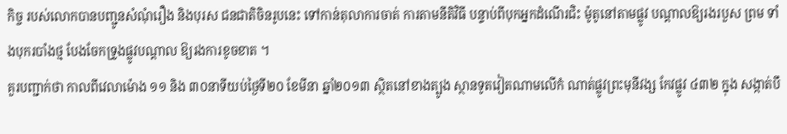កិច្ច របស់លោកបានបញ្ជូនសំណុំរឿង និងបុរស ជនជាតិចិនរូបនេះ ទៅកាន់តុលាការចាត់ ការតាមនីតិវិធី បន្ទាប់ពីបុកអ្នកដំណើរជិះ ម៉ូតូនៅតាមផ្លូវ បណ្ដាលឱ្យរងរបួស ព្រម ទាំងបុករបាំងថ្ម បែងចែកទ្រូងផ្លូវបណ្ដាល ឱ្យរងការខូចខាត ។
គួរបញ្ជាក់ថា កាលពីវេលាម៉ោង ១១ និង ៣០នាទីយប់ថ្ងៃទី២០ ខែមីនា ឆ្នាំ២០១៣ ស្ថិតនៅខាងត្បូង ស្ថានទូតវៀតណាមលើកំ ណាត់ផ្លូវព្រះមុនីវង្ស កែវផ្លូវ ៤៣២ ក្នុង សង្កាត់បឹ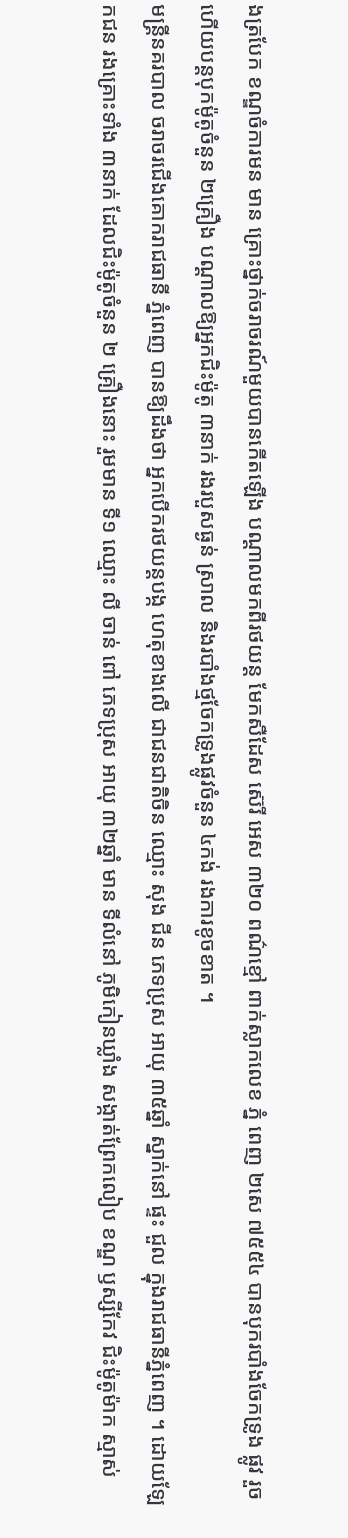ងត្របែក ខណ្ឌចំការមន មាន គ្រោះថ្នាក់ចរាចរណ៍មួយបានកើតឡើង បណ្ដាលមកពីរថយន្ដ មែកសឺដែស ស៊េរី អេស ៣២០ ពណ៌ខ្មៅ ពាក់ស្លាកលេខ ភ្នំ ពេញ ២សេ ៧៥៥៤ បានបុករបាំងចែកទ្រូង ផ្លូវ រួចហើយបន្ដបុកម៉ូតូចំនួន ២គ្រឿង បណ្ដាលឱ្យអ្នកជិះម៉ូតូ ៣នាក់ រងរបួសធ្ងន់ ស្រាល និងរបាំងថ្មចែកទ្រូងផ្លូវចំនួន ៤កង់ រងការខូចខាត ។
មន្ដ្រីនគរបាល ចរាចរជើងគោករាជធានី ភ្នំពេញ បានឱ្យដឹងថា អ្នកបើករថយន្ដបង្ក ហេតុខាងលើ ជាជនជាតិចិន ឈ្មោះ សុង ជីន ភេទប្រុស អាយុ ៣៥ឆ្នាំ ស្នាក់នៅ ផ្ទះ ជួល ក្នុងរាជធានីភ្នំពេញ ។ ដោយឡែកជន រងគ្រោះទាំង ៣នាក់ ដែលជិះម៉ូតូចំនួន ២ គ្រឿងនោះ រួមមាន ទី១ ឈ្មោះ លី ចាន់ ពៅ ភេទប្រុស អាយុ ៣២ឆ្នាំ មាន ទីលំនៅ ភូមិកៀនឃ្លាំង សង្កាត់ព្រែកលៀប ខណ្ឌ ឫស្សីកែវ ជិះម៉ូតូម៉ាក ស្មាស់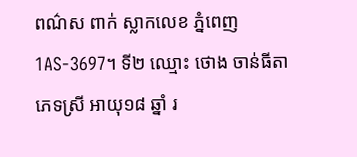ពណ៌ស ពាក់ ស្លាកលេខ ភ្នំពេញ 1AS-3697។ ទី២ ឈ្មោះ ថោង ចាន់ធីតា ភេទស្រី អាយុ១៨ ឆ្នាំ រ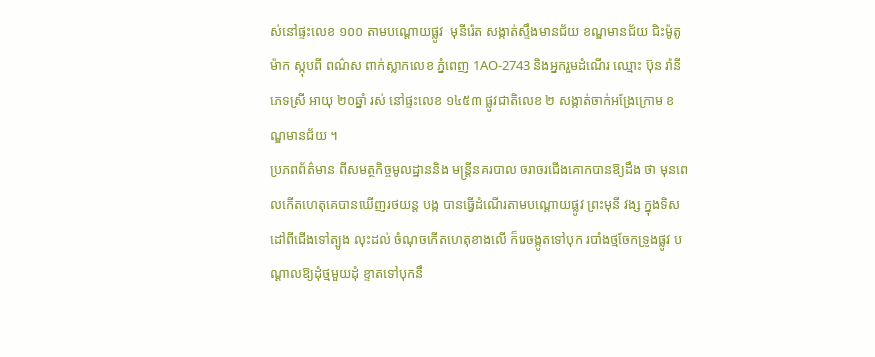ស់នៅផ្ទះលេខ ១០០ តាមបណ្ដោយផ្លូវ  មុនីរ៉េត សង្កាត់ស្ទឹងមានជ័យ ខណ្ឌមានជ័យ ជិះម៉ូតូម៉ាក ស្កុបពី ពណ៌ស ពាក់ស្លាកលេខ ភ្នំពេញ 1AO-2743 និងអ្នករួមដំណើរ ឈ្មោះ ប៊ុន រ៉ានី ភេទស្រី អាយុ ២០ឆ្នាំ រស់ នៅផ្ទះលេខ ១៤៥៣ ផ្លូវជាតិលេខ ២ សង្កាត់ចាក់អង្រែក្រោម ខណ្ឌមានជ័យ ។
ប្រភពព័ត៌មាន ពីសមត្ថកិច្ចមូលដ្ឋាននិង មន្ដ្រីនគរបាល ចរាចរជើងគោកបានឱ្យដឹង ថា មុនពេលកើតហេតុគេបានឃើញរថយន្ដ បង្ក បានធ្វើដំណើរតាមបណ្ដោយផ្លូវ ព្រះមុនី វង្ស ក្នុងទិសដៅពីជើងទៅត្បូង លុះដល់ ចំណុចកើតហេតុខាងលើ ក៏រេចង្កូតទៅបុក របាំងថ្មចែកទ្រូងផ្លូវ បណ្ដាលឱ្យដុំថ្មមួយដុំ ខ្ទាតទៅបុកនឹ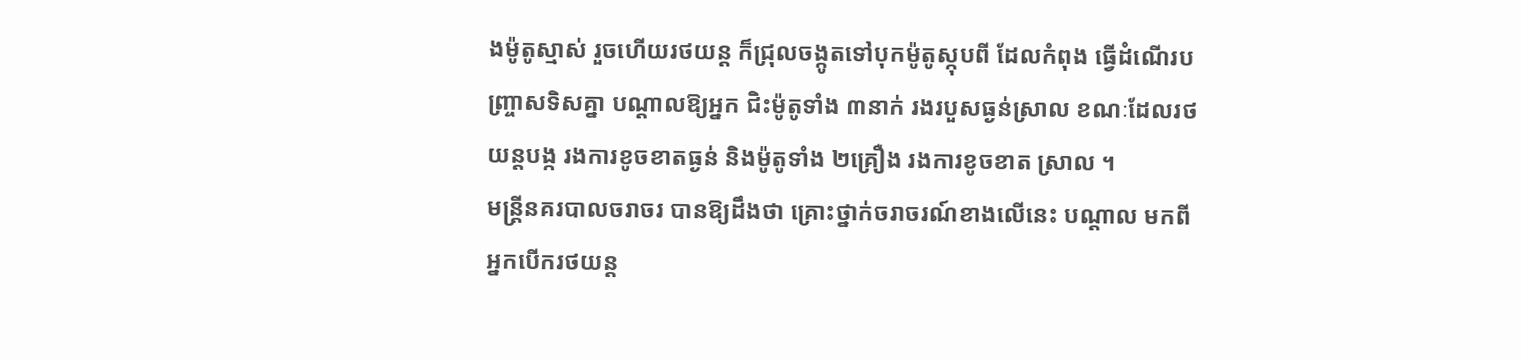ងម៉ូតូស្មាស់ រួចហើយរថយន្ដ ក៏ជ្រុលចង្កូតទៅបុកម៉ូតូស្កុបពី ដែលកំពុង ធ្វើដំណើរបញ្ច្រាសទិសគ្នា បណ្ដាលឱ្យអ្នក ជិះម៉ូតូទាំង ៣នាក់ រងរបួសធ្ងន់ស្រាល ខណៈដែលរថយន្ដបង្ក រងការខូចខាតធ្ងន់ និងម៉ូតូទាំង ២គ្រឿង រងការខូចខាត ស្រាល ។
មន្ដ្រីនគរបាលចរាចរ បានឱ្យដឹងថា គ្រោះថ្នាក់ចរាចរណ៍ខាងលើនេះ បណ្ដាល មកពី អ្នកបើករថយន្ដ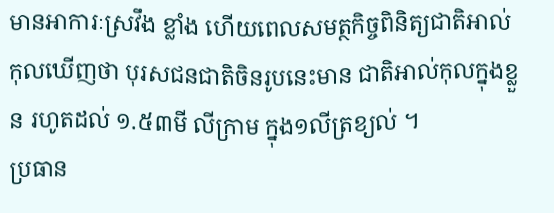មានអាការៈស្រវឹង ខ្លាំង ហើយពេលសមត្ថកិច្ចពិនិត្យជាតិអាល់  កុលឃើញថា បុរសជនជាតិចិនរូបនេះមាន ជាតិអាល់កុលក្នុងខ្លួន រហូតដល់ ១.៥៣មី លីក្រាម ក្នុង១លីត្រខ្យល់ ។
ប្រធាន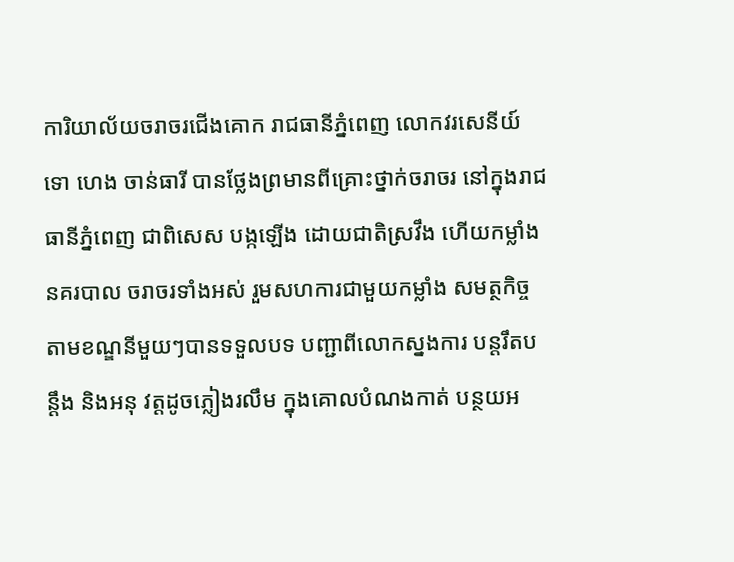ការិយាល័យចរាចរជើងគោក រាជធានីភ្នំពេញ លោកវរសេនីយ៍ទោ ហេង ចាន់ធារី បានថ្លែងព្រមានពីគ្រោះថ្នាក់ចរាចរ នៅក្នុងរាជធានីភ្នំពេញ ជាពិសេស បង្កឡើង ដោយជាតិស្រវឹង ហើយកម្លាំងនគរបាល ចរាចរទាំងអស់ រួមសហការជាមួយកម្លាំង សមត្ថកិច្ច តាមខណ្ឌនីមួយៗបានទទួលបទ បញ្ជាពីលោកស្នងការ បន្ដរឹតបន្ដឹង និងអនុ វត្ដដូចភ្លៀងរលឹម ក្នុងគោលបំណងកាត់ បន្ថយអ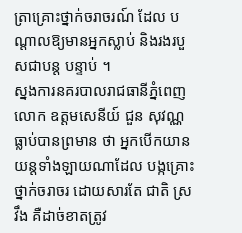ត្រាគ្រោះថ្នាក់ចរាចរណ៍ ដែល បណ្ដាលឱ្យមានអ្នកស្លាប់ និងរងរបួសជាបន្ដ បន្ទាប់ ។
ស្នងការនគរបាលរាជធានីភ្នំពេញ លោក ឧត្ដមសេនីយ៍ ជួន សុវណ្ណ ធ្លាប់បានព្រមាន ថា អ្នកបើកយានយន្ដទាំងឡាយណាដែល បង្កគ្រោះថ្នាក់ចរាចរ ដោយសារតែ ជាតិ ស្រវឹង គឺដាច់ខាតត្រូវ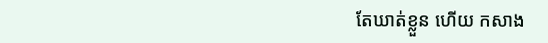តែឃាត់ខ្លួន ហើយ កសាង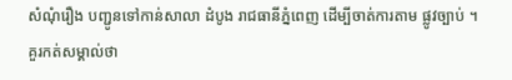សំណុំរឿង បញ្ជូនទៅកាន់សាលា ដំបូង រាជធានីភ្នំពេញ ដើម្បីចាត់ការតាម ផ្លូវច្បាប់ ។
គួរកត់សម្គាល់ថា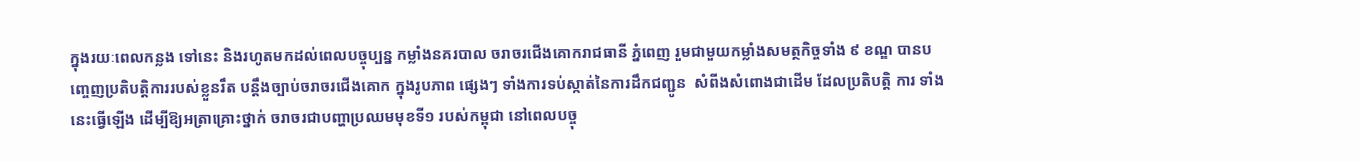ក្នុងរយៈពេលកន្លង ទៅនេះ និងរហូតមកដល់ពេលបច្ចុប្បន្ន កម្លាំងនគរបាល ចរាចរជើងគោករាជធានី ភ្នំពេញ រួមជាមួយកម្លាំងសមត្ថកិច្ចទាំង ៩ ខណ្ឌ បានបញ្ចេញប្រតិបត្ដិការរបស់ខ្លួនរឹត បន្ដឹងច្បាប់ចរាចរជើងគោក ក្នុងរូបភាព ផ្សេងៗ ទាំងការទប់ស្កាត់នៃការដឹកជញ្ជូន  សំពីងសំពោងជាដើម ដែលប្រតិបត្ដិ ការ ទាំងនេះធ្វើឡើង ដើម្បីឱ្យអត្រាគ្រោះថ្នាក់ ចរាចរជាបញ្ហាប្រឈមមុខទី១ របស់កម្ពុជា នៅពេលបច្ចុ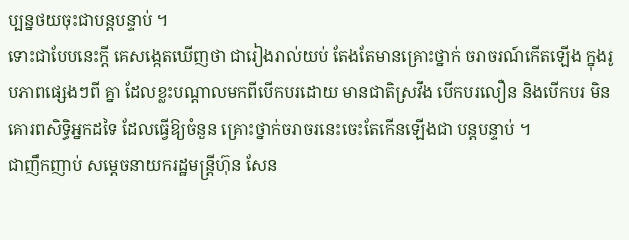ប្បន្នថយចុះជាបន្ដបន្ទាប់ ។
ទោះជាបែបនេះក្ដី គេសង្កេតឃើញថា ជារៀងរាល់យប់ តែងតែមានគ្រោះថ្នាក់ ចរាចរណ៍កើតឡើង ក្នុងរូបភាពផ្សេងៗពី គ្នា ដែលខ្លះបណ្ដាលមកពីបើកបរដោយ មានជាតិស្រវឹង បើកបរលឿន និងបើកបរ មិនគោរពសិទ្ធិអ្នកដទៃ ដែលធ្វើឱ្យចំនួន គ្រោះថ្នាក់ចរាចរនេះចេះតែកើនឡើងជា បន្ដបន្ទាប់ ។
ជាញឹកញាប់ សម្ដេចនាយករដ្ឋមន្ដ្រីហ៊ុន សែន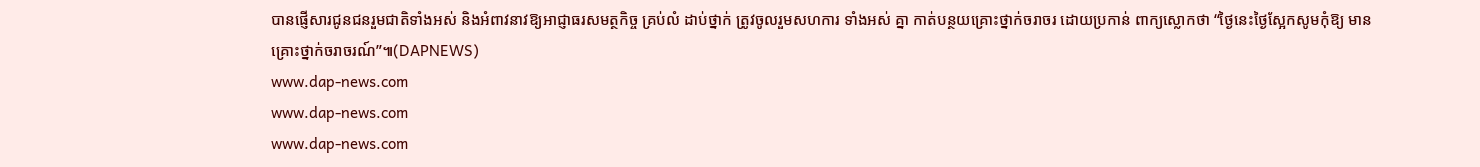បានផ្ញើសារជូនជនរួមជាតិទាំងអស់ និងអំពាវនាវឱ្យអាជ្ញាធរសមត្ថកិច្ច គ្រប់លំ ដាប់ថ្នាក់ ត្រូវចូលរួមសហការ ទាំងអស់ គ្នា កាត់បន្ថយគ្រោះថ្នាក់ចរាចរ ដោយប្រកាន់ ពាក្យស្លោកថា “ថ្ងៃនេះថ្ងៃស្អែកសូមកុំឱ្យ មានគ្រោះថ្នាក់ចរាចរណ៍”៕(DAPNEWS)
www.dap-news.com
www.dap-news.com
www.dap-news.com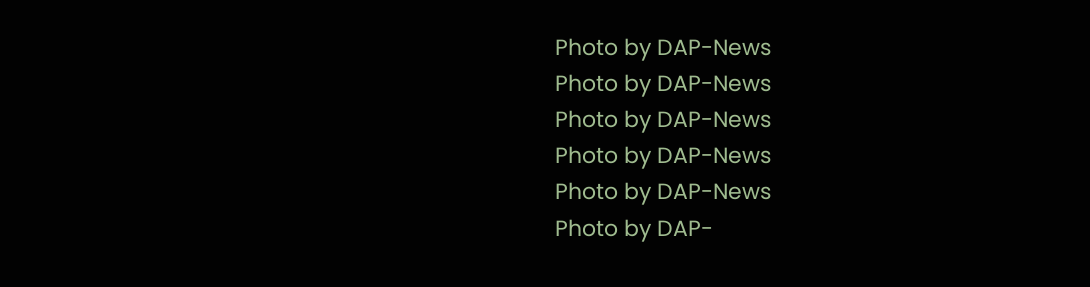Photo by DAP-News
Photo by DAP-News
Photo by DAP-News
Photo by DAP-News
Photo by DAP-News
Photo by DAP-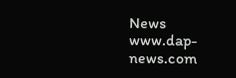News
www.dap-news.com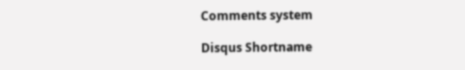Comments system

Disqus Shortname